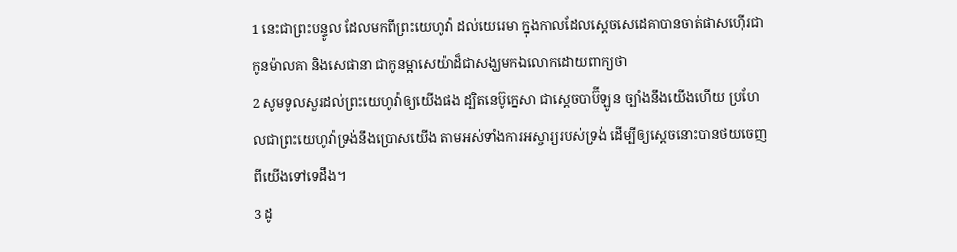1 នេះជាព្រះបន្ទូល ដែលមកពីព្រះយេហូវ៉ា ដល់យេរេមា ក្នុងកាលដែលស្តេចសេដេគាបានចាត់ផាសហ៊ើរជាកូនម៉ាលគា និងសេផានា ជាកូនម្អាសេយ៉ាដ៏ជាសង្ឃមកឯលោកដោយពាក្យថា
2 សូមទូលសួរដល់ព្រះយេហូវ៉ាឲ្យយើងផង ដ្បិតនេប៊ូក្នេសា ជាស្តេចបាប៊ីឡូន ច្បាំងនឹងយើងហើយ ប្រហែលជាព្រះយេហូវ៉ាទ្រង់នឹងប្រោសយើង តាមអស់ទាំងការអស្ចារ្យរបស់ទ្រង់ ដើម្បីឲ្យស្តេចនោះបានថយចេញពីយើងទៅទេដឹង។
3 ដូ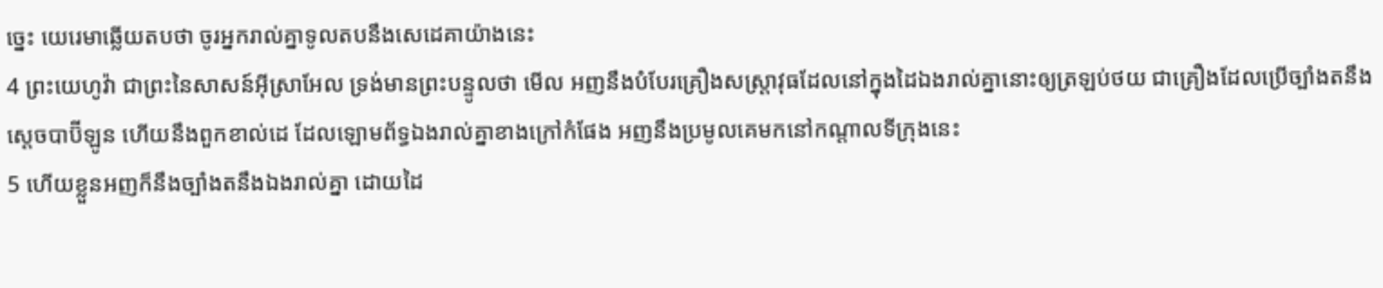ច្នេះ យេរេមាឆ្លើយតបថា ចូរអ្នករាល់គ្នាទូលតបនឹងសេដេគាយ៉ាងនេះ
4 ព្រះយេហូវ៉ា ជាព្រះនៃសាសន៍អ៊ីស្រាអែល ទ្រង់មានព្រះបន្ទូលថា មើល អញនឹងបំបែរគ្រឿងសស្ត្រាវុធដែលនៅក្នុងដៃឯងរាល់គ្នានោះឲ្យត្រឡប់ថយ ជាគ្រឿងដែលប្រើច្បាំងតនឹងស្តេចបាប៊ីឡូន ហើយនឹងពួកខាល់ដេ ដែលឡោមព័ទ្ធឯងរាល់គ្នាខាងក្រៅកំផែង អញនឹងប្រមូលគេមកនៅកណ្តាលទីក្រុងនេះ
5 ហើយខ្លួនអញក៏នឹងច្បាំងតនឹងឯងរាល់គ្នា ដោយដៃ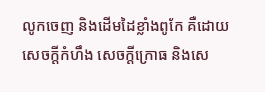លូកចេញ និងដើមដៃខ្លាំងពូកែ គឺដោយសេចក្តីកំហឹង សេចក្តីក្រោធ និងសេ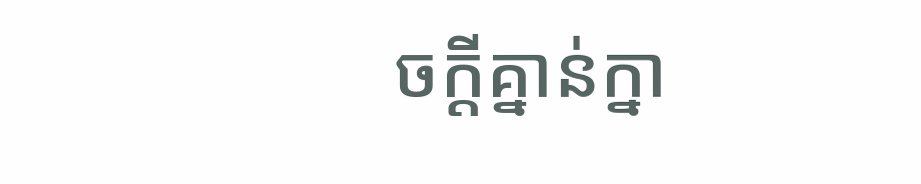ចក្តីគ្នាន់ក្នា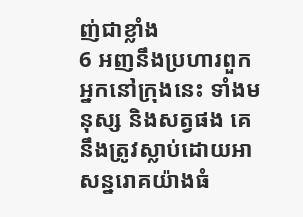ញ់ជាខ្លាំង
6 អញនឹងប្រហារពួកអ្នកនៅក្រុងនេះ ទាំងមនុស្ស និងសត្វផង គេនឹងត្រូវស្លាប់ដោយអាសន្នរោគយ៉ាងធំ